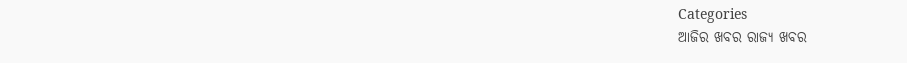Categories
ଆଜିର ଖବର ରାଜ୍ୟ ଖବର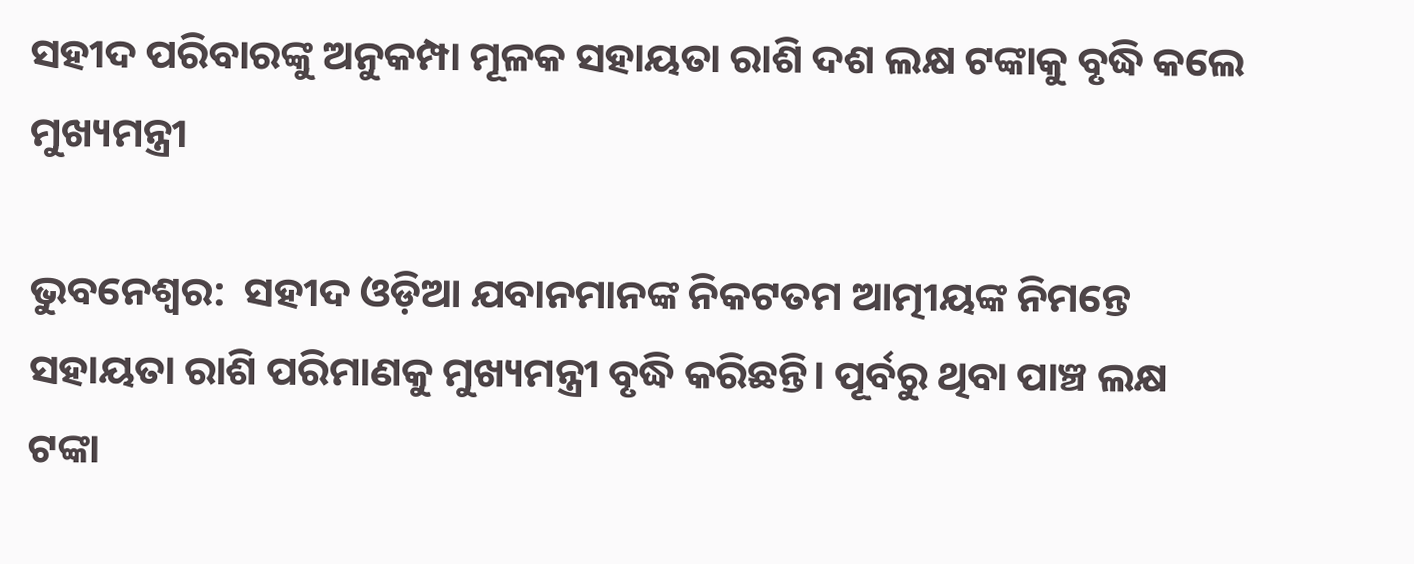ସହୀଦ ପରିବାରଙ୍କୁ ଅନୁକମ୍ପା ମୂଳକ ସହାୟତା ରାଶି ଦଶ ଲକ୍ଷ ଟଙ୍କାକୁ ବୃଦ୍ଧି କଲେ ମୁଖ୍ୟମନ୍ତ୍ରୀ

ଭୁବନେଶ୍ୱର:  ସହୀଦ ଓଡ଼ିଆ ଯବାନମାନଙ୍କ ନିକଟତମ ଆତ୍ମୀୟଙ୍କ ନିମନ୍ତେ ସହାୟତା ରାଶି ପରିମାଣକୁ ମୁଖ୍ୟମନ୍ତ୍ରୀ ବୃଦ୍ଧି କରିଛନ୍ତି। ପୂର୍ବରୁ ଥିବା ପାଞ୍ଚ ଲକ୍ଷ ଟଙ୍କା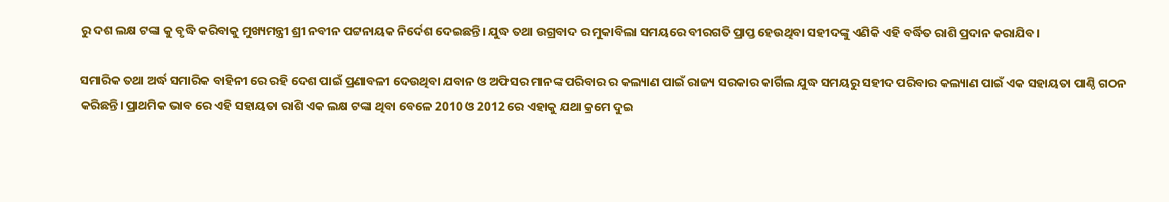ରୁ ଦଶ ଲକ୍ଷ ଟଙ୍କା କୁ ବୃଦ୍ଧି କରିବାକୁ ମୁଖ୍ୟମନ୍ତ୍ରୀ ଶ୍ରୀ ନବୀନ ପଟ୍ଟନାୟକ ନିର୍ଦେଶ ଦେଇଛନ୍ତି। ଯୁଦ୍ଧ ତଥା ଉଗ୍ରବାଦ ର ମୁକାବିଲା ସମୟରେ ବୀରଗତି ପ୍ରାପ୍ତ ହେଉଥିବା ସହୀଦଙ୍କୁ ଏଣିକି ଏହି ବର୍ଦ୍ଧିତ ରାଶି ପ୍ରଦାନ କରାଯିବ।

ସମାରିକ ତଥା ଅର୍ଦ୍ଧ ସମାରିକ ବାହିନୀ ରେ ରହି ଦେଶ ପାଇଁ ପ୍ରଣାବଳୀ ଦେଉଥିବା ଯବାନ ଓ ଅଫିସର ମାନଙ୍କ ପରିବାର ର କଲ୍ୟାଣ ପାଇଁ ରାଜ୍ୟ ସରକାର କାର୍ଗିଲ ଯୁଦ୍ଧ ସମୟରୁ ସହୀଦ ପରିବାର କଲ୍ୟାଣ ପାଇଁ ଏକ ସହାୟତା ପାଣ୍ଠି ଗଠନ କରିଛନ୍ତି। ପ୍ରାଥମିକ ଭାବ ରେ ଏହି ସହାୟତା ରାଶି ଏକ ଲକ୍ଷ ଟଙ୍କା ଥିବା ବେଳେ 2010 ଓ 2012 ରେ ଏହାକୁ ଯଥା କ୍ରମେ ଦୁଇ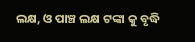ଲକ୍ଷ, ଓ ପାଞ୍ଚ ଲକ୍ଷ ଟଙ୍କା କୁ ବୃଦ୍ଧି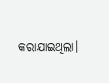କରାଯାଇଥିଲା।